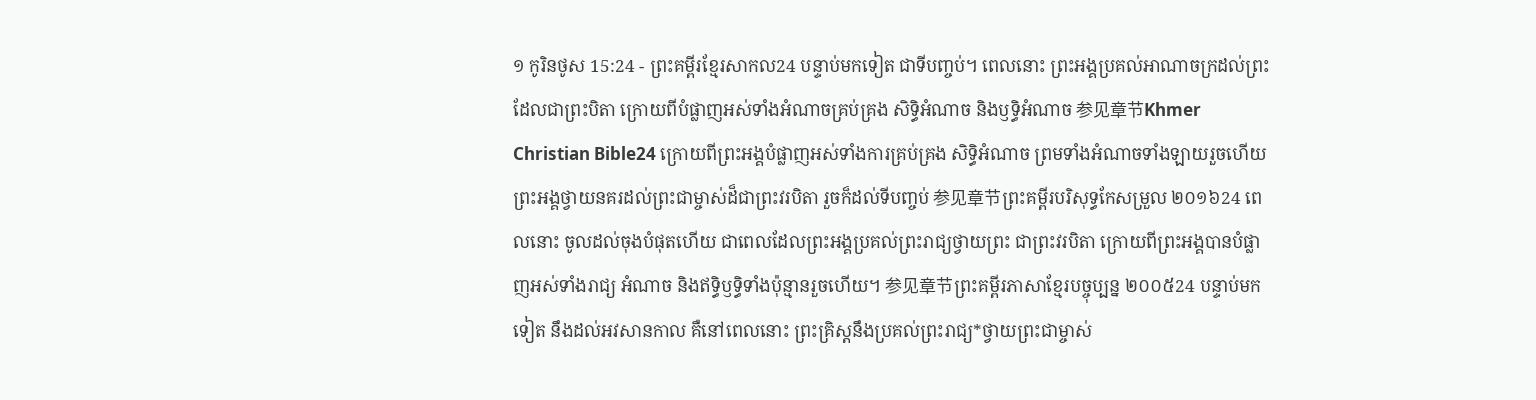១ កូរិនថូស 15:24 - ព្រះគម្ពីរខ្មែរសាកល24 បន្ទាប់មកទៀត ជាទីបញ្ចប់។ ពេលនោះ ព្រះអង្គប្រគល់អាណាចក្រដល់ព្រះដែលជាព្រះបិតា ក្រោយពីបំផ្លាញអស់ទាំងអំណាចគ្រប់គ្រង សិទ្ធិអំណាច និងឫទ្ធិអំណាច 参见章节Khmer Christian Bible24 ក្រោយពីព្រះអង្គបំផ្លាញអស់ទាំងការគ្រប់គ្រង សិទ្ធិអំណាច ព្រមទាំងអំណាចទាំងឡាយរួចហើយ ព្រះអង្គថ្វាយនគរដល់ព្រះជាម្ចាស់ដ៏ជាព្រះវរបិតា រួចក៏ដល់ទីបញ្ចប់ 参见章节ព្រះគម្ពីរបរិសុទ្ធកែសម្រួល ២០១៦24 ពេលនោះ ចូលដល់ចុងបំផុតហើយ ជាពេលដែលព្រះអង្គប្រគល់ព្រះរាជ្យថ្វាយព្រះ ជាព្រះវរបិតា ក្រោយពីព្រះអង្គបានបំផ្លាញអស់ទាំងរាជ្យ អំណាច និងឥទ្ធិឫទ្ធិទាំងប៉ុន្មានរួចហើយ។ 参见章节ព្រះគម្ពីរភាសាខ្មែរបច្ចុប្បន្ន ២០០៥24 បន្ទាប់មកទៀត នឹងដល់អវសានកាល គឺនៅពេលនោះ ព្រះគ្រិស្តនឹងប្រគល់ព្រះរាជ្យ*ថ្វាយព្រះជាម្ចាស់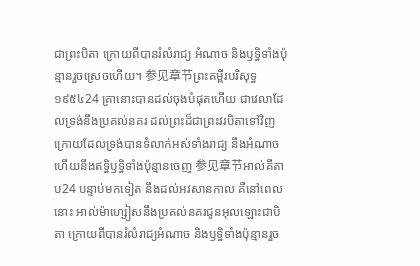ជាព្រះបិតា ក្រោយពីបានរំលំរាជ្យ អំណាច និងឫទ្ធិទាំងប៉ុន្មានរួចស្រេចហើយ។ 参见章节ព្រះគម្ពីរបរិសុទ្ធ ១៩៥៤24 គ្រានោះបានដល់ចុងបំផុតហើយ ជាវេលាដែលទ្រង់នឹងប្រគល់នគរ ដល់ព្រះដ៏ជាព្រះវរបិតាទៅវិញ ក្រោយដែលទ្រង់បានទំលាក់អស់ទាំងរាជ្យ នឹងអំណាច ហើយនឹងឥទ្ធិឫទ្ធិទាំងប៉ុន្មានចេញ 参见章节អាល់គីតាប24 បន្ទាប់មកទៀត នឹងដល់អវសានកាល គឺនៅពេលនោះ អាល់ម៉ាហ្សៀសនឹងប្រគល់នគរជូនអុលឡោះជាបិតា ក្រោយពីបានរំលំរាជ្យអំណាច និងឫទ្ធិទាំងប៉ុន្មានរួច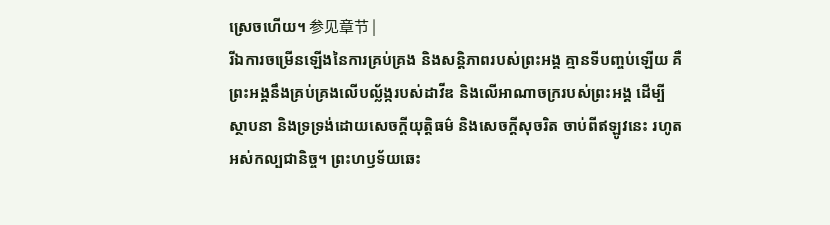ស្រេចហើយ។ 参见章节 |
រីឯការចម្រើនឡើងនៃការគ្រប់គ្រង និងសន្តិភាពរបស់ព្រះអង្គ គ្មានទីបញ្ចប់ឡើយ គឺព្រះអង្គនឹងគ្រប់គ្រងលើបល្ល័ង្ករបស់ដាវីឌ និងលើអាណាចក្ររបស់ព្រះអង្គ ដើម្បីស្ថាបនា និងទ្រទ្រង់ដោយសេចក្ដីយុត្តិធម៌ និងសេចក្ដីសុចរិត ចាប់ពីឥឡូវនេះ រហូតអស់កល្បជានិច្ច។ ព្រះហឫទ័យឆេះ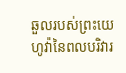ឆួលរបស់ព្រះយេហូវ៉ានៃពលបរិវារ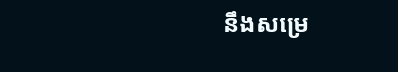នឹងសម្រេ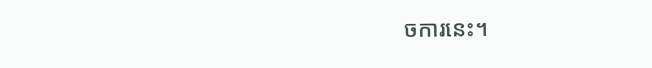ចការនេះ។